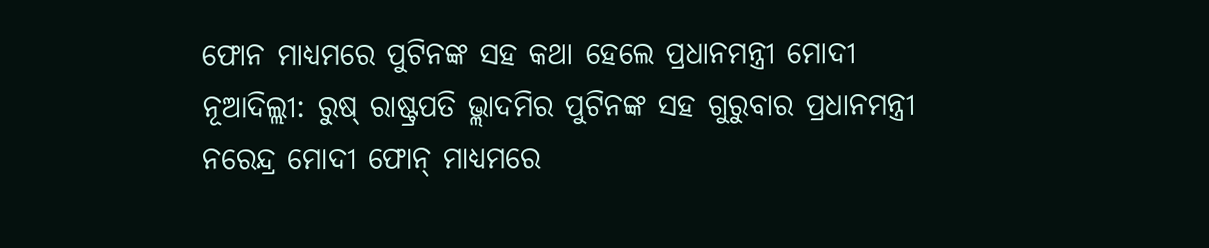ଫୋନ ମାଧ୍ୟମରେ ପୁଟିନଙ୍କ ସହ କଥା ହେଲେ ପ୍ରଧାନମନ୍ତ୍ରୀ ମୋଦୀ
ନୂଆଦିଲ୍ଲୀ: ରୁଷ୍ ରାଷ୍ଟ୍ରପତି ଭ୍ଲାଦମିର ପୁଟିନଙ୍କ ସହ ଗୁରୁବାର ପ୍ରଧାନମନ୍ତ୍ରୀ ନରେନ୍ଦ୍ର ମୋଦୀ ଫୋନ୍ ମାଧ୍ୟମରେ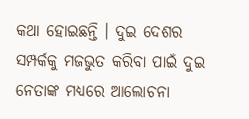କଥା ହୋଇଛନ୍ତି । ଦୁଇ ଦେଶର ସମ୍ପର୍କକୁ ମଜଭୁତ କରିବା ପାଇଁ ଦୁଇ ନେତାଙ୍କ ମଧ୍ୟରେ ଆଲୋଚନା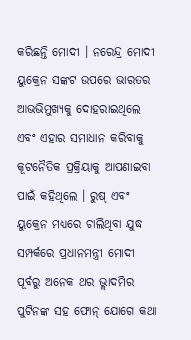କରିଛନ୍ତି ମୋଦୀ । ନରେନ୍ଦ୍ର ମୋଦୀ ୟୁକ୍ରେନ ସଙ୍କଟ ଉପରେ ଭାରତର ଆଭଭିମୁଖ୍ୟକୁ ଦୋହରାଇଥିଲେ ଏବଂ ଏହାର ସମାଧାନ କରିବାକୁ କୂଟନୈତିକ ପ୍ରକ୍ରିୟାକୁ ଆପଣାଇବା ପାଇଁ କହିଥିଲେ । ରୁଷ୍ ଏବଂ ୟୁକ୍ରେନ ମଧ୍ୟରେ ଚାଲିଥିବା ଯୁଦ୍ଧ ସମ୍ପର୍କରେ ପ୍ରଧାନମନ୍ତ୍ରୀ ମୋଦୀ ପୂର୍ବରୁ ଅନେକ ଥର ଭ୍ଲାଦମିର ପୁଟିନଙ୍କ ସହ ଫୋନ୍ ଯୋଗେ କଥା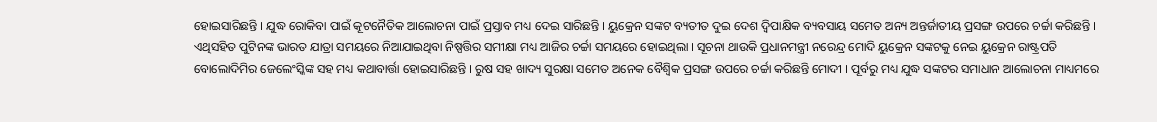ହୋଇସାରିଛନ୍ତି । ଯୁଦ୍ଧ ରୋକିବା ପାଇଁ କୂଟନୈତିକ ଆଲୋଚନା ପାଇଁ ପ୍ରସ୍ତାବ ମଧ୍ୟ ଦେଇ ସାରିଛନ୍ତି । ୟୁକ୍ରେନ ସଙ୍କଟ ବ୍ୟତୀତ ଦୁଇ ଦେଶ ଦ୍ୱିପାକ୍ଷିକ ବ୍ୟବସାୟ ସମେତ ଅନ୍ୟ ଅନ୍ତର୍ଜାତୀୟ ପ୍ରସଙ୍ଗ ଉପରେ ଚର୍ଚ୍ଚା କରିଛନ୍ତି । ଏଥିସହିତ ପୁଟିନଙ୍କ ଭାରତ ଯାତ୍ରା ସମୟରେ ନିଆଯାଇଥିବା ନିଷ୍ପତ୍ତିର ସମୀକ୍ଷା ମଧ୍ୟ ଆଜିର ଚର୍ଚ୍ଚା ସମୟରେ ହୋଇଥିଲା । ସୂଚନା ଥାଉକି ପ୍ରଧାନମନ୍ତ୍ରୀ ନରେନ୍ଦ୍ର ମୋଦି ୟୁକ୍ରେନ ସଙ୍କଟକୁ ନେଇ ୟୁକ୍ରେନ ରାଷ୍ଟ୍ରପତି ବୋଲୋଦିମିର ଜେଲେଂସ୍କିଙ୍କ ସହ ମଧ୍ୟ କଥାବାର୍ତ୍ତା ହୋଇସାରିଛନ୍ତି । ରୁଷ ସହ ଖାଦ୍ୟ ସୁରକ୍ଷା ସମେତ ଅନେକ ବୈଶ୍ୱିକ ପ୍ରସଙ୍ଗ ଉପରେ ଚର୍ଚ୍ଚା କରିଛନ୍ତି ମୋଦୀ । ପୂର୍ବରୁ ମଧ୍ୟ ଯୁଦ୍ଧ ସଙ୍କଟର ସମାଧାନ ଆଲୋଚନା ମାଧ୍ୟମରେ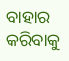ବାହାର କରିବାକୁ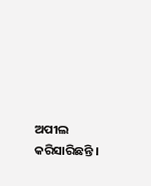ଅପୀଲ କରିସାରିଛନ୍ତି ।